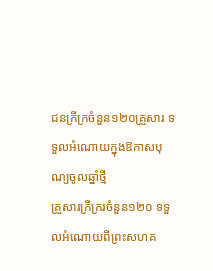ជនក្រីក្រចំនួន១២០គ្រួសារ ទទួលអំណោយក្នុងឱកាសបុណ្យចូលឆ្នាំថ្មី
គ្រួសារក្រីក្ររចំនួន១២០ ទទួលអំណោយពីព្រះសហគ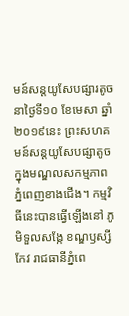មន៍សន្តយូសែបផ្សារតូច នាថ្ងៃទី១០ ខែមេសា ឆ្នាំ២០១៩នេះ ព្រះសហគមន៍សន្តយូសែបផ្សាតូច ក្នុងមណ្ឌលសកម្មភាព ភ្នំពេញខាងជើង។ កម្មវិធីនេះបានធ្វើឡើងនៅ ភូមិទួលសង្កែ ខណ្ឌឫស្សីកែវ រាជធានីភ្នំពេ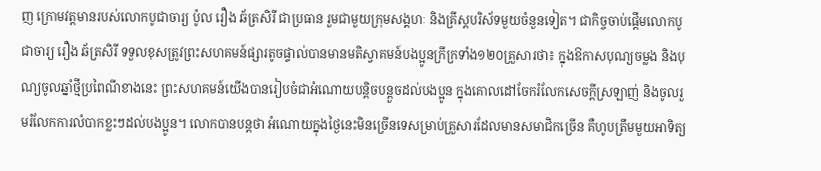ញ ក្រោមវត្តមានរបស់លោកបូជាចារ្យ ប៉ូល រឿង ឆ័ត្រសិរី ជាប្រធាន រួមជាមួយក្រុមសង្គហៈ និងគ្រីស្តបរិស័ទមួយចំនួនទៀត។ ជាកិច្ចចាប់ផ្តើមលោកបូជាចារ្យ រឿង ឆ័ត្រសិរី ទទួលខុសត្រូវព្រះសហគមន៍ផ្សារតូចផ្ទាល់បានមានមតិស្វាគមន៍បងប្អូនក្រីក្រទាំង១២០គ្រួសារថា៖ ក្នុងឱកាសបុណ្យចម្លង និងបុណ្យចូលឆ្នាំថ្មីប្រពៃណីខាងនេះ ព្រះសហគមន៍យើងបានរៀបចំជាអំណោយបន្តិចបន្តួចដល់បងប្អូន ក្នុងគោលដៅចែករំលែកសេចក្តីស្រឡាញ់ និងចូលរួមរំលែកការលំបាកខ្លះៗដល់បងប្អូន។ លោកបានបន្តថា អំណោយក្នុងថ្ងៃនេះមិនច្រើនទេសម្រាប់គ្រួសារដែលមានសមាជិកច្រើន គឺហូបត្រឹមមួយអាទិត្យ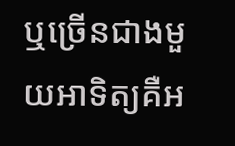ឬច្រើនជាងមួយអាទិត្យគឺអ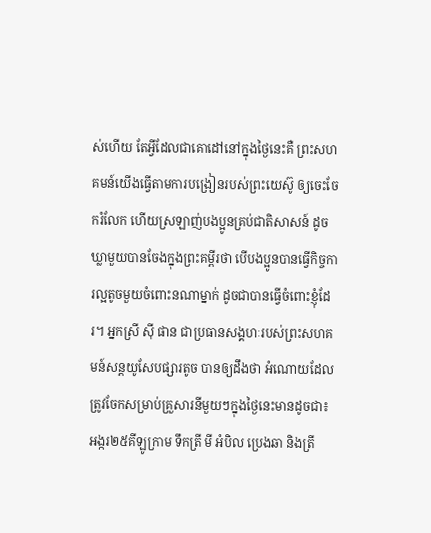ស់ហើយ តែអ្វីដែលជាគោដៅនៅក្នុងថ្ងៃនេះគឺ ព្រះសហគមន៍យើងធ្វើតាមការបង្រៀនរបស់ព្រះយេស៊ូ ឲ្យចេះចែករំលែក ហើយស្រឡាញ់បងប្អូនគ្រប់ជាតិសាសន៍ ដូចឃ្លាមួយបានចែងក្នុងព្រះគម្ពីរថា បើបងប្អូនបានធ្វើកិច្ចការល្អតូចមួយចំពោះនណាម្នាក់ ដូចជាបានធ្វើចំពោះខ្ញុំដែរ។ អ្នកស្រី ស៊ី ផាន ជាប្រធានសង្គហៈរបស់ព្រះសហគមន៍សន្តយូសែបផ្សារតូច បានឲ្យដឹងថា អំណោយដែលត្រូវចែកសម្រាប់គ្រួសារនីមួយៗក្នុងថ្ងៃនេះមានដូចជា៖ អង្ករ២៥គីឡូក្រាម ទឹកត្រី មី អំបិល ប្រេងឆា និងត្រី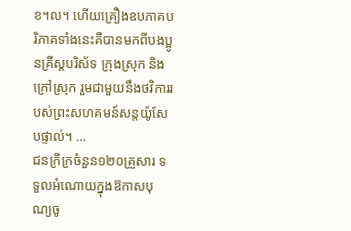ខ។ល។ ហើយគ្រឿងឧបភាគបរិភាគទាំងនេះគឺបានមកពីបងប្អូនគ្រីស្តបរិស័ទ ក្រុងស្រុក និងក្រៅស្រុក រួមជាមួយនឹងថវិការរបស់ព្រះសហគមន៍សន្តយ៉ូសែបផ្ទាល់។ …
ជនក្រីក្រចំនួន១២០គ្រួសារ ទទួលអំណោយក្នុងឱកាសបុណ្យចូ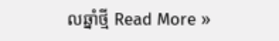លឆ្នាំថ្មី Read More »